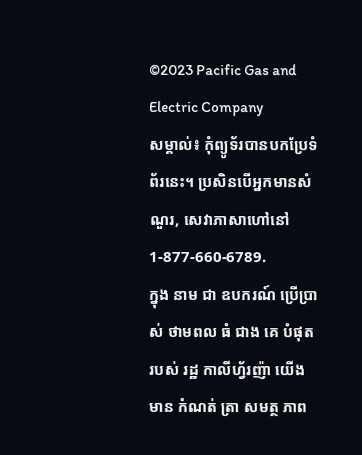©2023 Pacific Gas and Electric Company
សម្គាល់៖ កុំព្យូទ័របានបកប្រែទំព័រនេះ។ ប្រសិនបើអ្នកមានសំណួរ, សេវាភាសាហៅនៅ1-877-660-6789.
ក្នុង នាម ជា ឧបករណ៍ ប្រើប្រាស់ ថាមពល ធំ ជាង គេ បំផុត របស់ រដ្ឋ កាលីហ្វ័រញ៉ា យើង មាន កំណត់ ត្រា សមត្ថ ភាព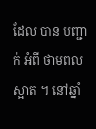ដែល បាន បញ្ជាក់ អំពី ថាមពល ស្អាត ។ នៅឆ្នាំ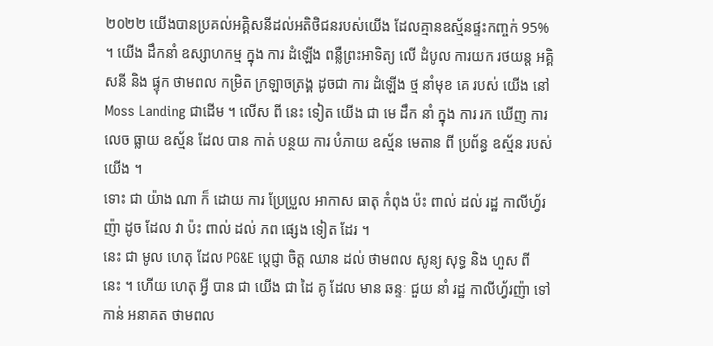២០២២ យើងបានប្រគល់អគ្គិសនីដល់អតិថិជនរបស់យើង ដែលគ្មានឧស្ម័នផ្ទះកញ្ចក់ 95% ។ យើង ដឹកនាំ ឧស្សាហកម្ម ក្នុង ការ ដំឡើង ពន្លឺព្រះអាទិត្យ លើ ដំបូល ការយក រថយន្ត អគ្គិសនី និង ផ្ទុក ថាមពល កម្រិត ក្រឡាចត្រង្គ ដូចជា ការ ដំឡើង ថ្ម នាំមុខ គេ របស់ យើង នៅ Moss Landing ជាដើម ។ លើស ពី នេះ ទៀត យើង ជា មេ ដឹក នាំ ក្នុង ការ រក ឃើញ ការ លេច ធ្លាយ ឧស្ម័ន ដែល បាន កាត់ បន្ថយ ការ បំភាយ ឧស្ម័ន មេតាន ពី ប្រព័ន្ធ ឧស្ម័ន របស់ យើង ។
ទោះ ជា យ៉ាង ណា ក៏ ដោយ ការ ប្រែប្រួល អាកាស ធាតុ កំពុង ប៉ះ ពាល់ ដល់ រដ្ឋ កាលីហ្វ័រញ៉ា ដូច ដែល វា ប៉ះ ពាល់ ដល់ ភព ផ្សេង ទៀត ដែរ ។
នេះ ជា មូល ហេតុ ដែល PG&E ប្តេជ្ញា ចិត្ត ឈាន ដល់ ថាមពល សូន្យ សុទ្ធ និង ហួស ពី នេះ ។ ហើយ ហេតុ អ្វី បាន ជា យើង ជា ដៃ គូ ដែល មាន ឆន្ទៈ ជួយ នាំ រដ្ឋ កាលីហ្វ័រញ៉ា ទៅ កាន់ អនាគត ថាមពល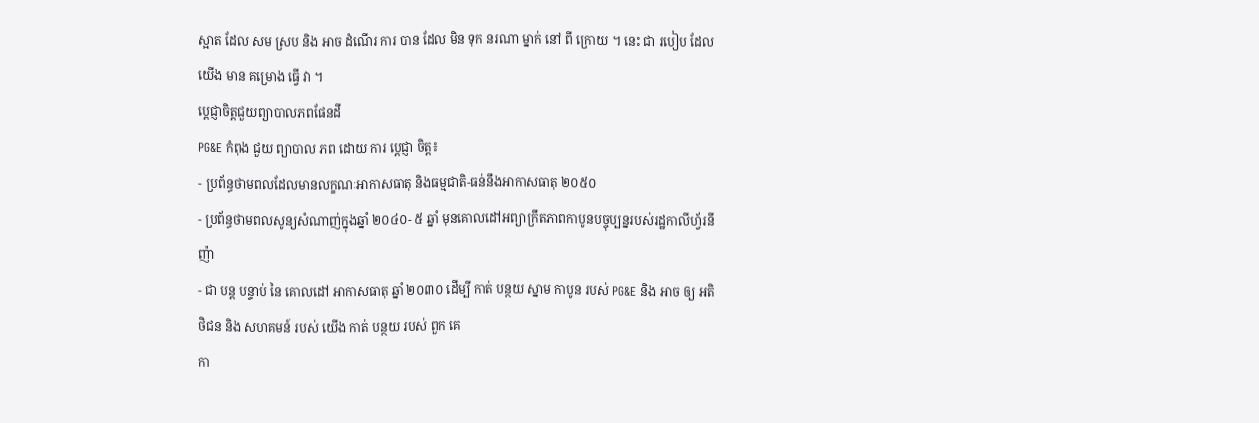ស្អាត ដែល សម ស្រប និង អាច ដំណើរ ការ បាន ដែល មិន ទុក នរណា ម្នាក់ នៅ ពី ក្រោយ ។ នេះ ជា របៀប ដែល យើង មាន គម្រោង ធ្វើ វា ។
ប្តេជ្ញាចិត្តជួយព្យាបាលភពផែនដី
PG&E កំពុង ជួយ ព្យាបាល ភព ដោយ ការ ប្តេជ្ញា ចិត្ត៖
- ប្រព័ន្ធថាមពលដែលមានលក្ខណៈអាកាសធាតុ និងធម្មជាតិ-ធន់នឹងអាកាសធាតុ ២០៥០
- ប្រព័ន្ធថាមពលសូន្យសំណាញ់ក្នុងឆ្នាំ ២០៤០- ៥ ឆ្នាំ មុនគោលដៅអព្យាក្រឹតភាពកាបូនបច្ចុប្បន្នរបស់រដ្ឋកាលីហ្វ័រនីញ៉ា
- ជា បន្ត បន្ទាប់ នៃ គោលដៅ អាកាសធាតុ ឆ្នាំ ២០៣០ ដើម្បី កាត់ បន្ថយ ស្នាម កាបូន របស់ PG&E និង អាច ឲ្យ អតិថិជន និង សហគមន៍ របស់ យើង កាត់ បន្ថយ របស់ ពួក គេ
កា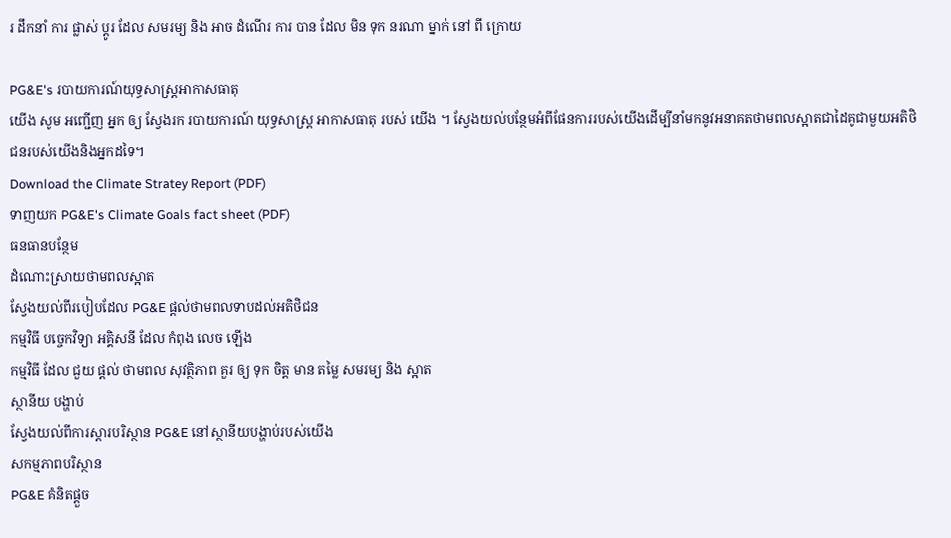រ ដឹកនាំ ការ ផ្លាស់ ប្តូរ ដែល សមរម្យ និង អាច ដំណើរ ការ បាន ដែល មិន ទុក នរណា ម្នាក់ នៅ ពី ក្រោយ

PG&E's របាយការណ៍យុទ្ធសាស្រ្តអាកាសធាតុ
យើង សូម អញ្ជើញ អ្នក ឲ្យ ស្វែងរក របាយការណ៍ យុទ្ធសាស្ត្រ អាកាសធាតុ របស់ យើង ។ ស្វែងយល់បន្ថែមអំពីផែនការរបស់យើងដើម្បីនាំមកនូវអនាគតថាមពលស្អាតជាដៃគូជាមួយអតិថិជនរបស់យើងនិងអ្នកដទៃ។
Download the Climate Stratey Report (PDF)
ទាញយក PG&E's Climate Goals fact sheet (PDF)
ធនធានបន្ថែម
ដំណោះស្រាយថាមពលស្អាត
ស្វែងយល់ពីរបៀបដែល PG&E ផ្តល់ថាមពលទាបដល់អតិថិជន
កម្មវិធី បច្ចេកវិទ្យា អគ្គិសនី ដែល កំពុង លេច ឡើង
កម្មវិធី ដែល ជួយ ផ្ដល់ ថាមពល សុវត្ថិភាព គួរ ឲ្យ ទុក ចិត្ត មាន តម្លៃ សមរម្យ និង ស្អាត
ស្ថានីយ បង្ហាប់
ស្វែងយល់ពីការស្តារបរិស្ថាន PG&E នៅស្ថានីយបង្ហាប់របស់យើង
សកម្មភាពបរិស្ថាន
PG&E គំនិតផ្តួច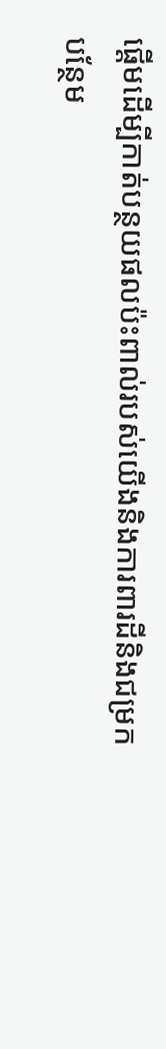ផ្តើមដើម្បីកាត់បន្ថយផលប៉ះពាល់របស់យើងនិងការពារដីនិងជម្រក
បន្ថែម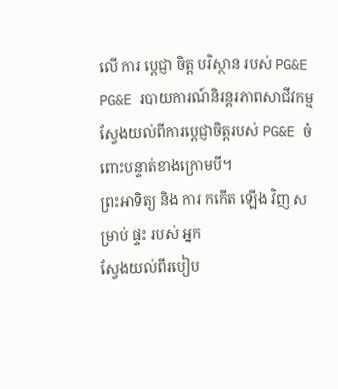លើ ការ ប្តេជ្ញា ចិត្ត បរិស្ថាន របស់ PG&E
PG&E របាយការណ៍និរន្តរភាពសាជីវកម្ម
ស្វែងយល់ពីការប្តេជ្ញាចិត្តរបស់ PG&E ចំពោះបន្ទាត់ខាងក្រោមបី។
ព្រះអាទិត្យ និង ការ កកើត ឡើង វិញ សម្រាប់ ផ្ទះ របស់ អ្នក
ស្វែងយល់ពីរបៀប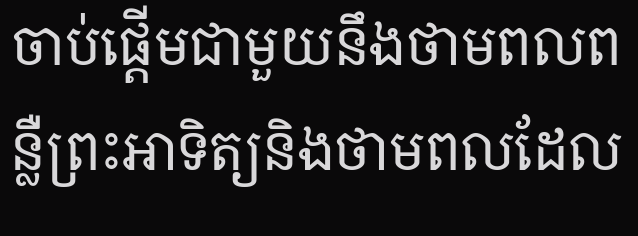ចាប់ផ្តើមជាមួយនឹងថាមពលពន្លឺព្រះអាទិត្យនិងថាមពលដែល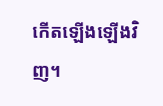កើតឡើងឡើងវិញ។